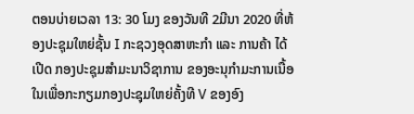ຕອນບ່າຍເວລາ 13: 30 ໂມງ ຂອງວັນທີ 2ມີນາ 2020 ທີ່ຫ້ອງປະຊຸມໃຫຍ່ຊັ້ນ I ກະຊວງອຸດສາຫະກໍາ ແລະ ການຄ້າ ໄດ້ເປີດ ກອງປະຊຸມສຳມະນາວິຊາການ ຂອງອະນຸກຳມະການເນື້ອໃນເພື່ອກະກຽມກອງປະຊຸມໃຫຍ່ຄັ້ງທີ V ຂອງອົງ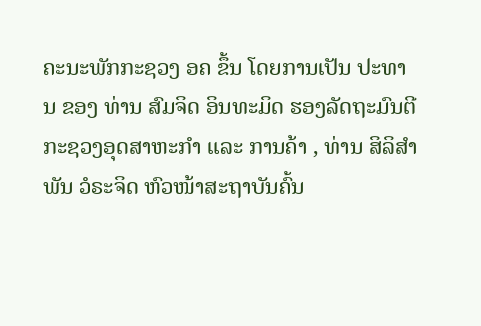ຄະນະພັກກະຊວງ ອຄ ຂຶ້ນ ໂດຍການເປັນ ປະທານ ຂອງ ທ່ານ ສົມຈິດ ອິນທະມິດ ຮອງລັດຖະມົນຕີ ກະຊວງອຸດສາຫະກຳ ແລະ ການຄ້າ , ທ່ານ ສິລິສຳພັນ ວໍຣະຈິດ ຫົວໜ້າສະຖາບັນຄົ້ນ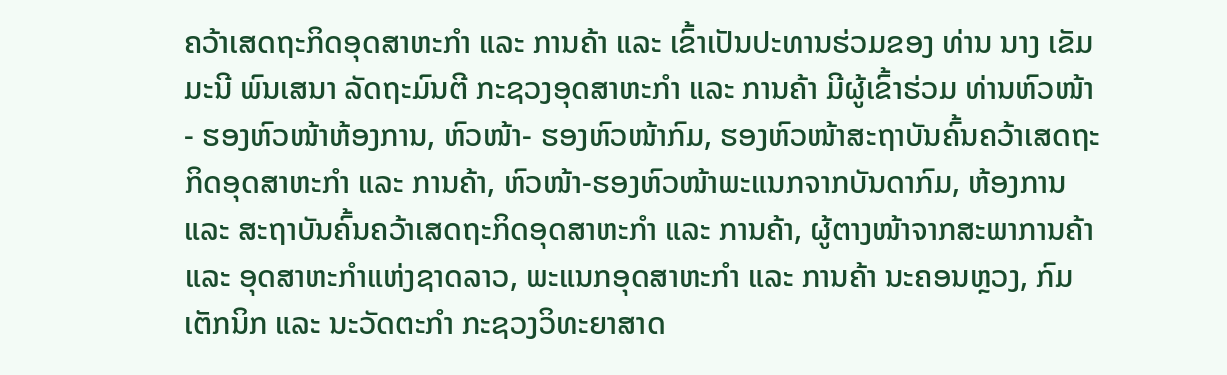ຄວ້າເສດຖະກິດອຸດສາຫະກຳ ແລະ ການຄ້າ ແລະ ເຂົ້າເປັນປະທານຮ່ວມຂອງ ທ່ານ ນາງ ເຂັມມະນີ ພົນເສນາ ລັດຖະມົນຕີ ກະຊວງອຸດສາຫະກຳ ແລະ ການຄ້າ ມີຜູ້ເຂົ້າຮ່ວມ ທ່ານຫົວໜ້າ- ຮອງຫົວໜ້າຫ້ອງການ, ຫົວໜ້າ- ຮອງຫົວໜ້າກົມ, ຮອງຫົວໜ້າສະຖາບັນຄົ້ນຄວ້າເສດຖະກິດອຸດສາຫະກໍາ ແລະ ການຄ້າ, ຫົວໜ້າ-ຮອງຫົວໜ້າພະແນກຈາກບັນດາກົມ, ຫ້ອງການ ແລະ ສະຖາບັນຄົ້ນຄວ້າເສດຖະກິດອຸດສາຫະກໍາ ແລະ ການຄ້າ, ຜູ້ຕາງໜ້າຈາກສະພາການຄ້າ ແລະ ອຸດສາຫະກຳແຫ່ງຊາດລາວ, ພະແນກອຸດສາຫະກໍາ ແລະ ການຄ້າ ນະຄອນຫຼວງ, ກົມເຕັກນິກ ແລະ ນະວັດຕະກໍາ ກະຊວງວິທະຍາສາດ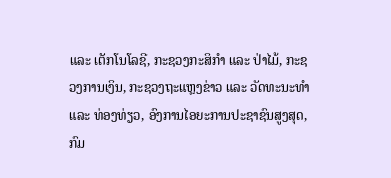ແລະ ເຕັກໂນໂລຊີ, ກະຊວງກະສິກໍາ ແລະ ປ່າໄມ້, ກະຊວງການເງິນ, ກະຊວງຖະແຫຼງຂ່າວ ແລະ ວັດທະນະທໍາ ແລະ ທ່ອງທ່ຽວ, ອົງການໄອຍະການປະຊາຊົນສູງສຸດ, ກົມ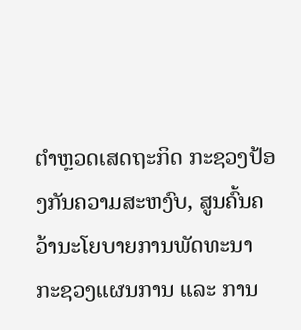ຕໍາຫຼວດເສດຖະກິດ ກະຊວງປ້ອງກັນຄວາມສະຫງົບ, ສູນຄົ້ນຄວ້ານະໂຍບາຍການພັດທະນາ ກະຊວງແຜນການ ແລະ ການ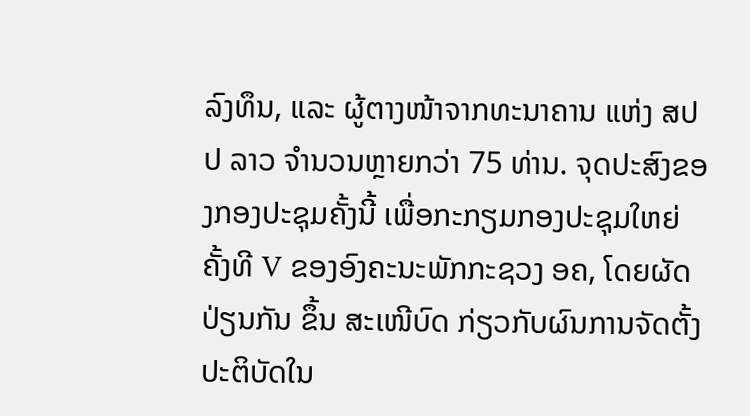ລົງທຶນ, ແລະ ຜູ້ຕາງໜ້າຈາກທະນາຄານ ແຫ່ງ ສປປ ລາວ ຈໍານວນຫຼາຍກວ່າ 75 ທ່ານ. ຈຸດປະສົງຂອງກອງປະຊຸມຄັ້ງນີ້ ເພື່ອກະກຽມກອງປະຊຸມໃຫຍ່ຄັ້ງທີ V ຂອງອົງຄະນະພັກກະຊວງ ອຄ, ໂດຍຜັດປ່ຽນກັນ ຂຶ້ນ ສະເໜີບົດ ກ່ຽວກັບຜົນການຈັດຕັ້ງປະຕິບັດໃນ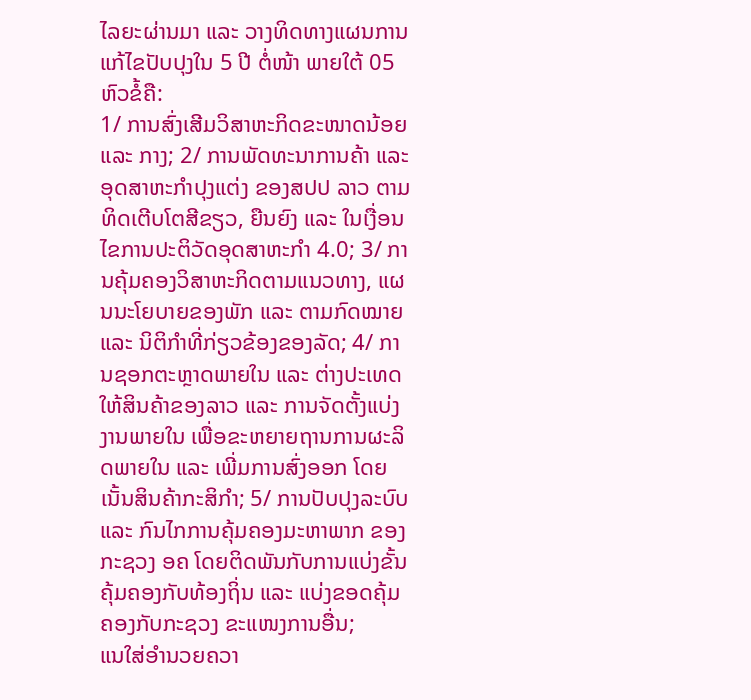ໄລຍະຜ່ານມາ ແລະ ວາງທິດທາງແຜນການແກ້ໄຂປັບປຸງໃນ 5 ປີ ຕໍ່ໜ້າ ພາຍໃຕ້ 05 ຫົວຂໍ້ຄື:
1/ ການສົ່ງເສີມວິສາຫະກິດຂະໜາດນ້ອຍ ແລະ ກາງ; 2/ ການພັດທະນາການຄ້າ ແລະ ອຸດສາຫະກໍາປຸງແຕ່ງ ຂອງສປປ ລາວ ຕາມທິດເຕີບໂຕສີຂຽວ, ຍືນຍົງ ແລະ ໃນເງື່ອນໄຂການປະຕິວັດອຸດສາຫະກໍາ 4.0; 3/ ການຄຸ້ມຄອງວິສາຫະກິດຕາມແນວທາງ, ແຜນນະໂຍບາຍຂອງພັກ ແລະ ຕາມກົດໝາຍ ແລະ ນິຕິກໍາທີ່ກ່ຽວຂ້ອງຂອງລັດ; 4/ ການຊອກຕະຫຼາດພາຍໃນ ແລະ ຕ່າງປະເທດໃຫ້ສິນຄ້າຂອງລາວ ແລະ ການຈັດຕັ້ງແບ່ງງານພາຍໃນ ເພື່ອຂະຫຍາຍຖານການຜະລິດພາຍໃນ ແລະ ເພີ່ມການສົ່ງອອກ ໂດຍເນັ້ນສິນຄ້າກະສິກໍາ; 5/ ການປັບປຸງລະບົບ ແລະ ກົນໄກການຄຸ້ມຄອງມະຫາພາກ ຂອງກະຊວງ ອຄ ໂດຍຕິດພັນກັບການແບ່ງຂັ້ນຄຸ້ມຄອງກັບທ້ອງຖິ່ນ ແລະ ແບ່ງຂອດຄຸ້ມຄອງກັບກະຊວງ ຂະແໜງການອື່ນ;
ແນໃສ່ອຳນວຍຄວາ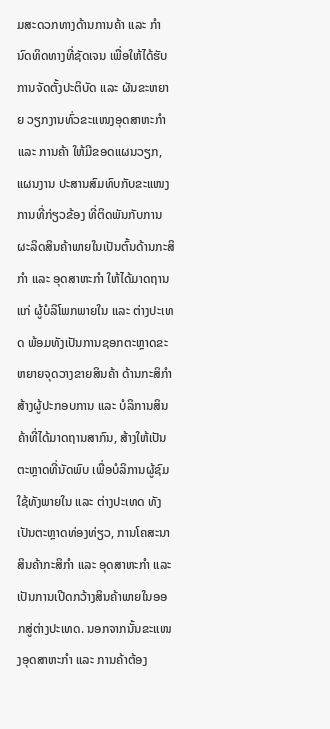ມສະດວກທາງດ້ານການຄ້າ ແລະ ກຳນົດທິດທາງທີ່ຊັດເຈນ ເພື່ອໃຫ້ໄດ້ຮັບການຈັດຕັ້ງປະຕິບັດ ແລະ ຜັນຂະຫຍາຍ ວຽກງານທົ່ວຂະແໜງອຸດສາຫະກຳ ແລະ ການຄ້າ ໃຫ້ມີຂອດແຜນວຽກ, ແຜນງານ ປະສານສົມທົບກັບຂະແໜງການທີ່ກ່ຽວຂ້ອງ ທີ່ຕິດພັນກັບການຜະລິດສິນຄ້າພາຍໃນເປັນຕົ້ນດ້ານກະສິກຳ ແລະ ອຸດສາຫະກຳ ໃຫ້ໄດ້ມາດຖານແກ່ ຜູ້ບໍລິໂພກພາຍໃນ ແລະ ຕ່າງປະເທດ ພ້ອມທັງເປັນການຊອກຕະຫຼາດຂະຫຍາຍຈຸດວາງຂາຍສິນຄ້າ ດ້ານກະສິກໍາ ສ້າງຜູ້ປະກອບການ ແລະ ບໍລິການສິນຄ້າທີ່ໄດ້ມາດຖານສາກົນ, ສ້າງໃຫ້ເປັນຕະຫຼາດທີ່ນັດພົບ ເພື່ອບໍລິການຜູ້ຊົມໃຊ້ທັງພາຍໃນ ແລະ ຕ່າງປະເທດ ທັງເປັນຕະຫຼາດທ່ອງທ່ຽວ, ການໂຄສະນາສິນຄ້າກະສິກໍາ ແລະ ອຸດສາຫະກໍາ ແລະ ເປັນການເປີດກວ້າງສິນຄ້າພາຍໃນອອກສູ່ຕ່າງປະເທດ. ນອກຈາກນັ້ນຂະແໜງອຸດສາຫະກຳ ແລະ ການຄ້າຕ້ອງ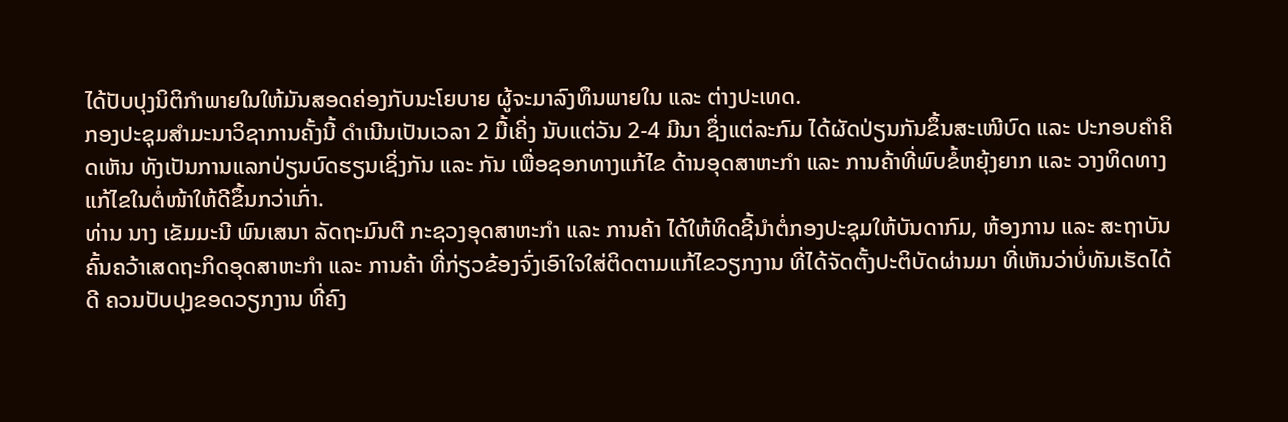ໄດ້ປັບປຸງນິຕິກຳພາຍໃນໃຫ້ມັນສອດຄ່ອງກັບນະໂຍບາຍ ຜູ້ຈະມາລົງທຶນພາຍໃນ ແລະ ຕ່າງປະເທດ.
ກອງປະຊຸມສຳມະນາວິຊາການຄັ້ງນີ້ ດໍາເນີນເປັນເວລາ 2 ມື້ເຄິ່ງ ນັບແຕ່ວັນ 2-4 ມີນາ ຊຶ່ງແຕ່ລະກົມ ໄດ້ຜັດປ່ຽນກັນຂຶ້ນສະເໜີບົດ ແລະ ປະກອບຄໍາຄິດເຫັນ ທັງເປັນການແລກປ່ຽນບົດຮຽນເຊິ່ງກັນ ແລະ ກັນ ເພື່ອຊອກທາງແກ້ໄຂ ດ້ານອຸດສາຫະກໍາ ແລະ ການຄ້າທີ່ພົບຂໍ້ຫຍຸ້ງຍາກ ແລະ ວາງທິດທາງແກ້ໄຂໃນຕໍ່ໜ້າໃຫ້ດີຂຶ້ນກວ່າເກົ່າ.
ທ່ານ ນາງ ເຂັມມະນີ ພົນເສນາ ລັດຖະມົນຕີ ກະຊວງອຸດສາຫະກຳ ແລະ ການຄ້າ ໄດ້ໃຫ້ທິດຊີ້ນຳຕໍ່ກອງປະຊຸມໃຫ້ບັນດາກົມ, ຫ້ອງການ ແລະ ສະຖາບັນຄົ້ນຄວ້າເສດຖະກິດອຸດສາຫະກໍາ ແລະ ການຄ້າ ທີ່ກ່ຽວຂ້ອງຈົ່ງເອົາໃຈໃສ່ຕິດຕາມແກ້ໄຂວຽກງານ ທີ່ໄດ້ຈັດຕັ້ງປະຕິບັດຜ່ານມາ ທີ່ເຫັນວ່າບໍ່ທັນເຮັດໄດ້ດີ ຄວນປັບປຸງຂອດວຽກງານ ທີ່ຄົງ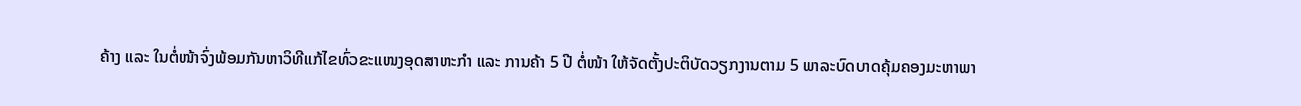ຄ້າງ ແລະ ໃນຕໍ່ໜ້າຈົ່ງພ້ອມກັນຫາວິທີແກ້ໄຂທົ່ວຂະແໜງອຸດສາຫະກໍາ ແລະ ການຄ້າ 5 ປີ ຕໍ່ໜ້າ ໃຫ້ຈັດຕັ້ງປະຕິບັດວຽກງານຕາມ 5 ພາລະບົດບາດຄຸ້ມຄອງມະຫາພາ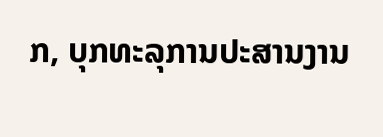ກ, ບຸກທະລຸການປະສານງານ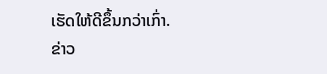ເຮັດໃຫ້ດີຂຶ້ນກວ່າເກົ່າ.
ຂ່າວ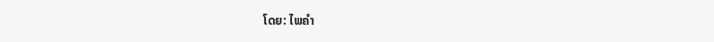ໂດຍ: ໄພຄຳ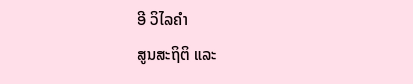ອີ ວິໄລຄຳ
ສູນສະຖິຕິ ແລະ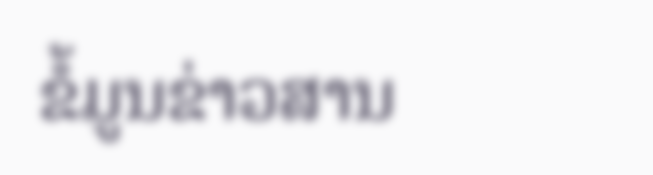ຂໍ້ມູນຂ່າວສານ